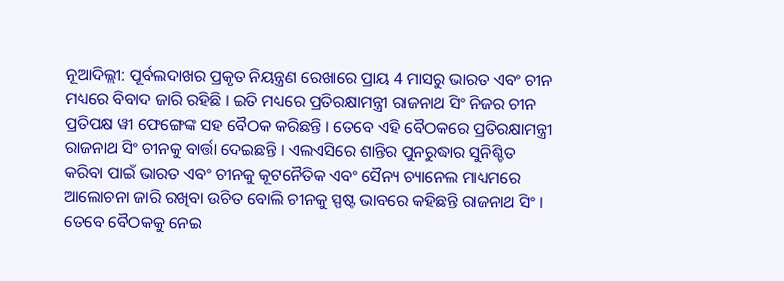ନୂଆଦିଲ୍ଲୀ: ପୂର୍ବଲଦାଖର ପ୍ରକୃତ ନିୟନ୍ତ୍ରଣ ରେଖାରେ ପ୍ରାୟ 4 ମାସରୁ ଭାରତ ଏବଂ ଚୀନ ମଧ୍ୟରେ ବିବାଦ ଜାରି ରହିଛି । ଇତି ମଧ୍ୟରେ ପ୍ରତିରକ୍ଷାମନ୍ତ୍ରୀ ରାଜନାଥ ସିଂ ନିଜର ଚୀନ ପ୍ରତିପକ୍ଷ ୱୀ ଫେଙ୍ଗେଙ୍କ ସହ ବୈଠକ କରିଛନ୍ତି । ତେବେ ଏହି ବୈଠକରେ ପ୍ରତିରକ୍ଷାମନ୍ତ୍ରୀ ରାଜନାଥ ସିଂ ଚୀନକୁ ବାର୍ତ୍ତା ଦେଇଛନ୍ତି । ଏଲଏସିରେ ଶାନ୍ତିର ପୁନରୁଦ୍ଧାର ସୁନିଶ୍ଚିତ କରିବା ପାଇଁ ଭାରତ ଏବଂ ଚୀନକୁ କୂଟନୈତିକ ଏବଂ ସୈନ୍ୟ ଚ୍ୟାନେଲ ମାଧ୍ୟମରେ ଆଲୋଚନା ଜାରି ରଖିବା ଉଚିତ ବୋଲି ଚୀନକୁ ସ୍ପଷ୍ଟ ଭାବରେ କହିଛନ୍ତି ରାଜନାଥ ସିଂ ।
ତେବେ ବୈଠକକୁ ନେଇ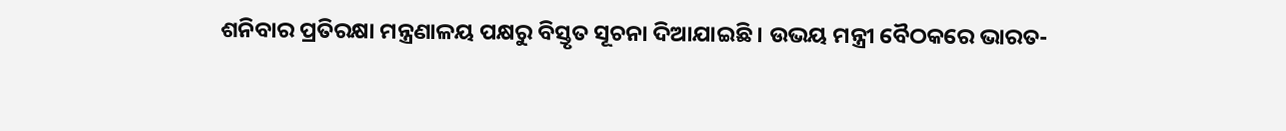ଶନିବାର ପ୍ରତିରକ୍ଷା ମନ୍ତ୍ରଣାଳୟ ପକ୍ଷରୁ ବିସ୍ତୃତ ସୂଚନା ଦିଆଯାଇଛି । ଉଭୟ ମନ୍ତ୍ରୀ ବୈଠକରେ ଭାରତ-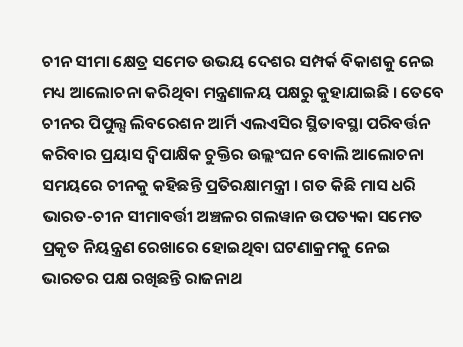ଚୀନ ସୀମା କ୍ଷେତ୍ର ସମେତ ଉଭୟ ଦେଶର ସମ୍ପର୍କ ବିକାଶକୁ ନେଇ ମଧ୍ୟ ଆଲୋଚନା କରିଥିବା ମନ୍ତ୍ରଣାଳୟ ପକ୍ଷରୁ କୁହାଯାଇଛି । ତେବେ ଚୀନର ପିପୁଲ୍ସ ଲିବରେଶନ ଆର୍ମି ଏଲଏସିର ସ୍ଥିତାବସ୍ଥା ପରିବର୍ତ୍ତନ କରିବାର ପ୍ରୟାସ ଦ୍ବିପାକ୍ଷିକ ଚୁକ୍ତିର ଉଲ୍ଲଂଘନ ବୋଲି ଆଲୋଚନା ସମୟରେ ଚୀନକୁ କହିଛନ୍ତି ପ୍ରତିରକ୍ଷାମନ୍ତ୍ରୀ । ଗତ କିଛି ମାସ ଧରି ଭାରତ-ଚୀନ ସୀମାବର୍ତ୍ତୀ ଅଞ୍ଚଳର ଗଲୱାନ ଉପତ୍ୟକା ସମେତ ପ୍ରକୃତ ନିୟନ୍ତ୍ରଣ ରେଖାରେ ହୋଇଥିବା ଘଟଣାକ୍ରମକୁ ନେଇ ଭାରତର ପକ୍ଷ ରଖିଛନ୍ତି ରାଜନାଥ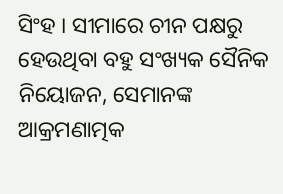ସିଂହ । ସୀମାରେ ଚୀନ ପକ୍ଷରୁ ହେଉଥିବା ବହୁ ସଂଖ୍ୟକ ସୈନିକ ନିୟୋଜନ, ସେମାନଙ୍କ ଆକ୍ରମଣାତ୍ମକ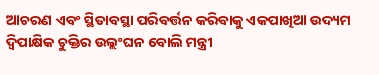ଆଚରଣ ଏବଂ ସ୍ଥିତାବସ୍ଥା ପରିବର୍ତ୍ତନ କରିବାକୁ ଏକପାଖିଆ ଉଦ୍ୟମ ଦ୍ବିପାକ୍ଷିକ ଚୁକ୍ତିର ଉଲ୍ଲଂଘନ ବୋଲି ମନ୍ତ୍ରୀ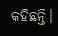କହିଛନ୍ତି।